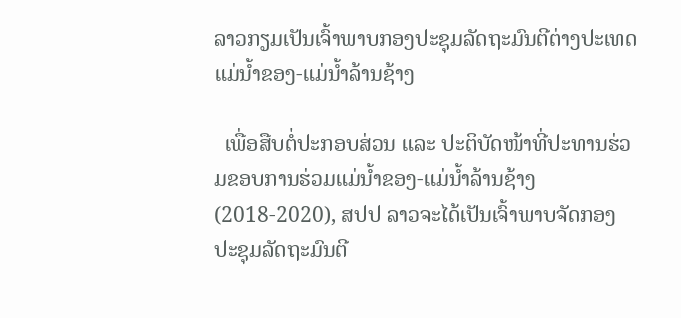ລາວກຽມເປັນເຈົ້າພາບກອງປະຊຸມລັດຖະມົນຕີຕ່າງປະເທດ ແມ່ນໍ້າຂອງ-ແມ່ນໍ້າລ້ານຊ້າງ

  ເພື່ອສືບຕໍ່ປະກອບສ່ວນ ແລະ ປະຕິບັດໜ້າທີ່ປະທານຮ່ວມຂອບການຮ່ວມແມ່ນໍ້າຂອງ-ແມ່ນໍ້າລ້ານຊ້າງ (2018-2020), ສປປ ລາວຈະໄດ້ເປັນເຈົ້າພາບຈັດກອງປະຊຸມລັດຖະມົນຕີ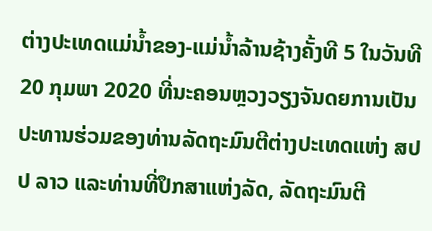ຕ່າງປະເທດແມ່ນໍ້າຂອງ-ແມ່ນໍ້າລ້ານຊ້າງຄັ້ງທີ 5 ໃນວັນທີ 20 ກຸມພາ 2020 ທີ່ນະຄອນຫຼວງວຽງຈັນດຍການເປັນປະທານຮ່ວມຂອງທ່ານລັດຖະມົນຕີຕ່າງປະເທດແຫ່ງ ສປປ ລາວ ແລະທ່ານທີ່ປຶກສາແຫ່ງລັດ, ລັດຖະມົນຕີ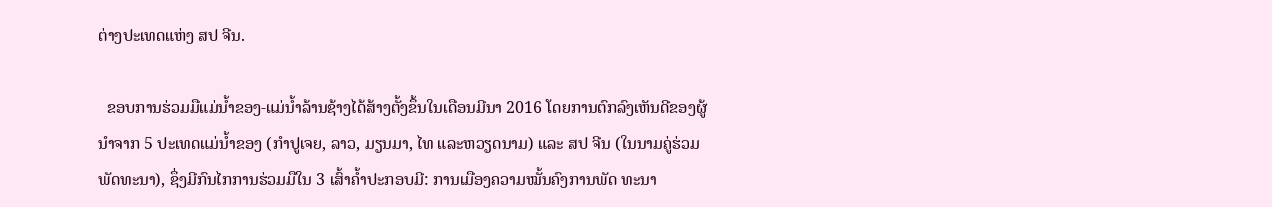ຕ່າງປະເທດແຫ່ງ ສປ ຈີນ.

  ຂອບການຮ່ວມມືແມ່ນໍ້າຂອງ-ແມ່ນໍ້າລ້ານຊ້າງໄດ້ສ້າງຕັ້ງຂຶ້ນໃນເດືອນມີນາ 2016 ໂດຍການຕົກລົງເຫັນດີຂອງຜູ້ນຳຈາກ 5 ປະເທດແມ່ນໍ້າຂອງ (ກໍາປູເຈຍ, ລາວ, ມຽນມາ, ໄທ ແລະຫວຽດນາມ) ແລະ ສປ ຈີນ (ໃນນາມຄູ່ຮ່ວມພັດທະນາ), ຊຶ່ງມີກົນໄກການຮ່ວມມືໃນ 3 ເສົ້າຄໍ້າປະກອບມີ: ການເມືອງຄວາມໝັ້ນຄົງການພັດ ທະນາ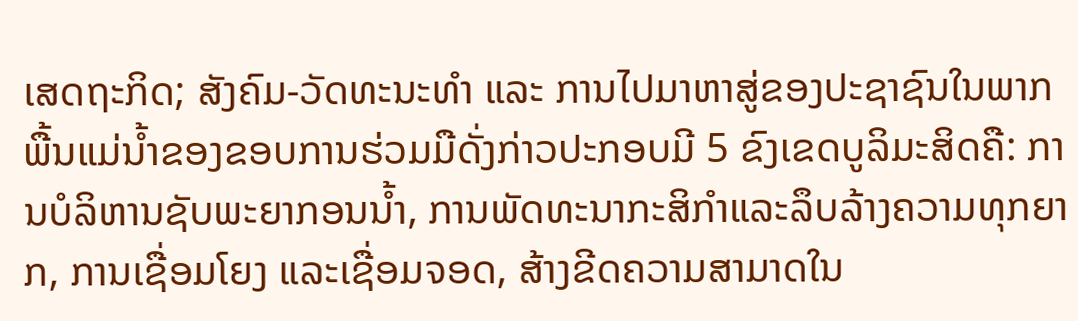ເສດຖະກິດ; ສັງຄົມ-ວັດທະນະທໍາ ແລະ ການໄປມາຫາສູ່ຂອງປະຊາຊົນໃນພາກພື້ນແມ່ນໍ້າຂອງຂອບການຮ່ວມມືດັ່ງກ່າວປະກອບມີ 5 ຂົງເຂດບູລິມະສິດຄື: ການບໍລິຫານຊັບພະຍາກອນນໍ້າ, ການພັດທະນາກະສິກໍາແລະລຶບລ້າງຄວາມທຸກຍາກ, ການເຊື່ອມໂຍງ ແລະເຊື່ອມຈອດ, ສ້າງຂີດຄວາມສາມາດໃນ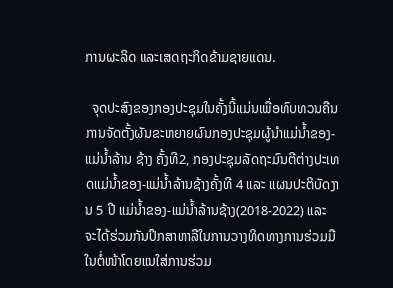ການຜະລິດ ແລະເສດຖະກິດຂ້າມຊາຍແດນ.

  ຈຸດປະສົງຂອງກອງປະຊຸມໃນຄັ້ງນີ້ແມ່ນເພື່ອທົບທວນຄືນການຈັດຕັ້ງຜັນຂະຫຍາຍຜົນກອງປະຊຸມຜູ້ນຳແມ່ນໍ້າຂອງ-ແມ່ນໍ້າລ້ານ ຊ້າງ ຄັ້ງທີ2, ກອງປະຊຸມລັດຖະມົນຕີຕ່າງປະເທດແມ່ນໍ້າຂອງ-ແມ່ນໍ້າລ້ານຊ້າງຄັ້ງທີ 4 ແລະ ແຜນປະຕິບັດງານ 5 ປີ ແມ່ນໍ້າຂອງ-ແມ່ນໍ້າລ້ານຊ້າງ(2018-2022) ແລະ ຈະໄດ້ຮ່ວມກັນປຶກສາຫາລືໃນການວາງທິດທາງການຮ່ວມມືໃນຕໍ່ໜ້າໂດຍແນໃສ່ການຮ່ວມ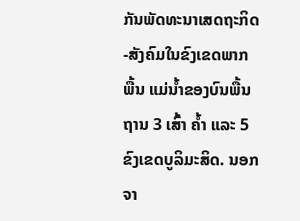ກັນພັດທະນາເສດຖະກິດ-ສັງຄົມໃນຂົງເຂດພາກພື້ນ ແມ່ນໍ້າຂອງບົນພື້ນຖານ 3 ເສົ້າ ຄໍ້າ ແລະ 5 ຂົງເຂດບູລິມະສິດ. ນອກຈາ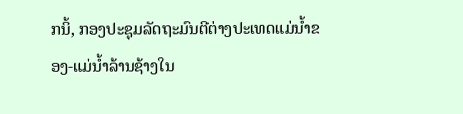ກນິ້, ກອງປະຊຸມລັດຖະມົນຕີຕ່າງປະເທດແມ່ນໍ້າຂອງ-ແມ່ນໍ້າລ້ານຊ້າງໃນ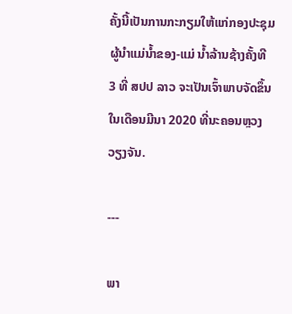ຄັ້ງນີ້ເປັນການກະກຽມໃຫ້ແກ່ກອງປະຊຸມຜູ້ນຳແມ່ນໍ້າຂອງ-ແມ່ ນໍ້າລ້ານຊ້າງຄັ້ງທີ 3 ທີ່ ສປປ ລາວ ຈະເປັນເຈົ້າພາບຈັດຂຶ້ນໃນເດືອນມີນາ 2020 ທີ່ນະຄອນຫຼວງວຽງຈັນ.

---

ພາ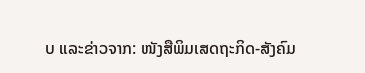ບ ແລະຂ່າວຈາກ: ໜັງສືພິມເສດຖະກິດ-ສັງຄົມ